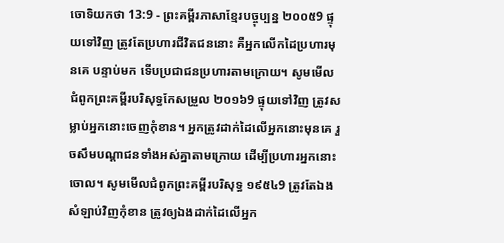ចោទិយកថា 13:9 - ព្រះគម្ពីរភាសាខ្មែរបច្ចុប្បន្ន ២០០៥9 ផ្ទុយទៅវិញ ត្រូវតែប្រហារជីវិតជននោះ គឺអ្នកលើកដៃប្រហារមុនគេ បន្ទាប់មក ទើបប្រជាជនប្រហារតាមក្រោយ។ សូមមើលជំពូកព្រះគម្ពីរបរិសុទ្ធកែសម្រួល ២០១៦9 ផ្ទុយទៅវិញ ត្រូវសម្លាប់អ្នកនោះចេញកុំខាន។ អ្នកត្រូវដាក់ដៃលើអ្នកនោះមុនគេ រួចសឹមបណ្ដាជនទាំងអស់គ្នាតាមក្រោយ ដើម្បីប្រហារអ្នកនោះចោល។ សូមមើលជំពូកព្រះគម្ពីរបរិសុទ្ធ ១៩៥៤9 ត្រូវតែឯងសំឡាប់វិញកុំខាន ត្រូវឲ្យឯងដាក់ដៃលើអ្នក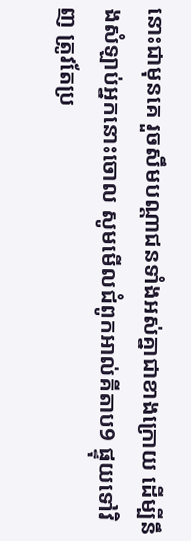នោះជាមុនគេ រួចសឹមបណ្តាជនទាំងអស់គ្នាជាខាងក្រោយ ដើម្បីនឹងសំឡាប់អ្នកនោះចោល សូមមើលជំពូកអាល់គីតាប9 ផ្ទុយទៅវិញ ត្រូវតែប្រ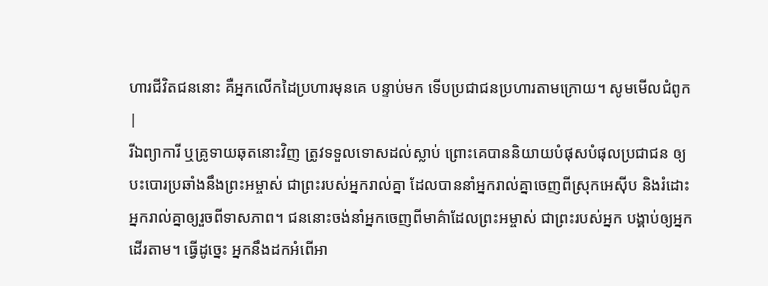ហារជីវិតជននោះ គឺអ្នកលើកដៃប្រហារមុនគេ បន្ទាប់មក ទើបប្រជាជនប្រហារតាមក្រោយ។ សូមមើលជំពូក |
រីឯព្យាការី ឬគ្រូទាយឆុតនោះវិញ ត្រូវទទួលទោសដល់ស្លាប់ ព្រោះគេបាននិយាយបំផុសបំផុលប្រជាជន ឲ្យបះបោរប្រឆាំងនឹងព្រះអម្ចាស់ ជាព្រះរបស់អ្នករាល់គ្នា ដែលបាននាំអ្នករាល់គ្នាចេញពីស្រុកអេស៊ីប និងរំដោះអ្នករាល់គ្នាឲ្យរួចពីទាសភាព។ ជននោះចង់នាំអ្នកចេញពីមាគ៌ាដែលព្រះអម្ចាស់ ជាព្រះរបស់អ្នក បង្គាប់ឲ្យអ្នកដើរតាម។ ធ្វើដូច្នេះ អ្នកនឹងដកអំពើអា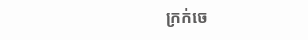ក្រក់ចេ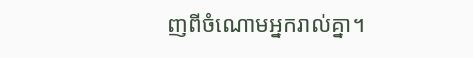ញពីចំណោមអ្នករាល់គ្នា។